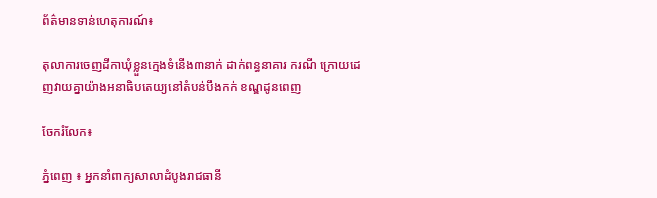ព័ត៌មានទាន់ហេតុការណ៍៖

តុលាការចេញដីកាឃុំខ្លួនក្មេងទំនើង៣នាក់ ដាក់ពន្ធនាគារ ករណី ក្រោយដេញវាយគ្នាយ៉ាងអនាធិបតេយ្យនៅតំបន់បឹងកក់ ខណ្ឌដូនពេញ

ចែករំលែក៖

ភ្នំពេញ ៖ អ្នកនាំពាក្យសាលាដំបូងរាជធានី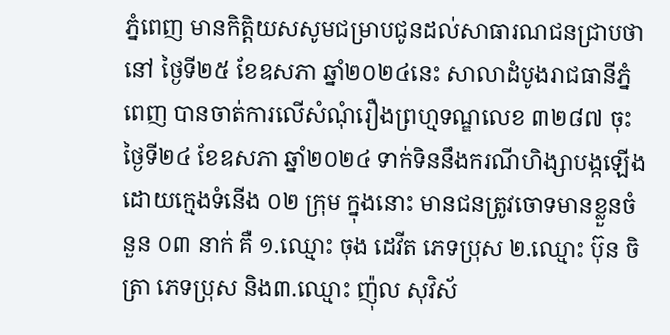ភ្នំពេញ មានកិត្តិយសសូមជម្រាបជូនដល់សាធារណជនជ្រាបថា នៅ ថ្ងៃទី២៥ ខែឧសភា ឆ្នាំ២០២៤នេះ សាលាដំបូងរាជធានីភ្នំពេញ បានចាត់ការលើសំណុំរឿងព្រហ្មទណ្ឌលេខ ៣២៨៧ ចុះថ្ងៃទី២៤ ខែឧសភា ឆ្នាំ២០២៤ ទាក់ទិននឹងករណីហិង្សាបង្កឡើងដោយក្មេងទំនើង ០២ ក្រុម ក្នុងនោះ មានជនត្រូវចោទមានខ្លួនចំនួន ០៣ នាក់ គឺ ១.ឈ្មោះ ចុង ដេវីត ភេទប្រុស ២.ឈ្មោះ ប៊ុន ចិត្រា ភេទប្រុស និង៣.ឈ្មោះ ញ៉ុល សុវិស័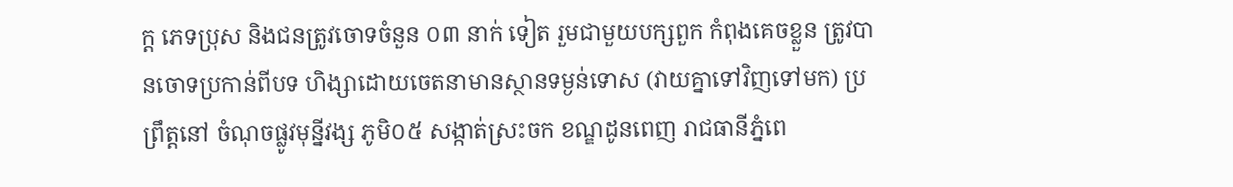ក្ត ភេទប្រុស និងជនត្រូវចោទចំនួន ០៣ នាក់ ទៀត រួមជាមួយបក្សពួក កំពុងគេចខ្លួន ត្រូវបានចោទប្រកាន់ពីបទ ហិង្សាដោយចេតនាមានស្ថានទម្ងន់ទោស (វាយគ្នាទៅវិញទៅមក) ប្រព្រឹត្តនៅ ចំណុចផ្លូវមុន្នីវង្ស ភូមិ០៥ សង្កាត់ស្រះចក ខណ្ឌដូនពេញ រាជធានីភ្នំពេ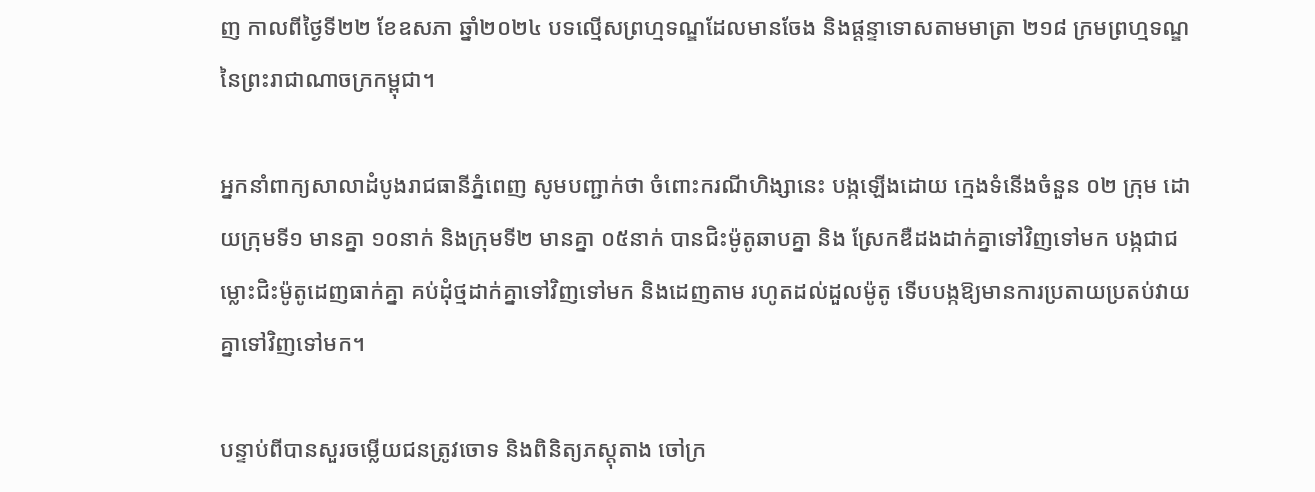ញ កាលពីថ្ងៃទី២២ ខែឧសភា ឆ្នាំ២០២៤ បទល្មើសព្រហ្មទណ្ឌដែលមានចែង និងផ្តន្ទាទោសតាមមាត្រា ២១៨ ក្រមព្រហ្មទណ្ឌ នៃព្រះរាជាណាចក្រកម្ពុជា។

អ្នកនាំពាក្យសាលាដំបូងរាជធានីភ្នំពេញ សូមបញ្ជាក់ថា ចំពោះករណីហិង្សានេះ បង្កឡើងដោយ ក្មេងទំនើងចំនួន ០២ ក្រុម ដោយក្រុមទី១ មានគ្នា ១០នាក់ និងក្រុមទី២ មានគ្នា ០៥នាក់ បានជិះម៉ូតូឆាបគ្នា និង ស្រែកឌឺដងដាក់គ្នាទៅវិញទៅមក បង្កជាជម្លោះជិះម៉ូតូដេញធាក់គ្នា គប់ដុំថ្មដាក់គ្នាទៅវិញទៅមក និងដេញតាម រហូតដល់ដួលម៉ូតូ ទើបបង្កឱ្យមានការប្រតាយប្រតប់វាយគ្នាទៅវិញទៅមក។

បន្ទាប់ពីបានសួរចម្លើយជនត្រូវចោទ និងពិនិត្យភស្តុតាង ចៅក្រ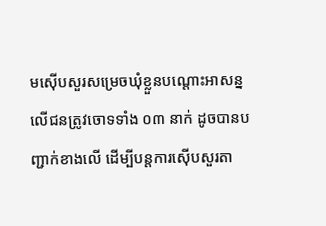មស៊ើបសួរសម្រេចឃុំខ្លួនបណ្តោះអាសន្ន លើជនត្រូវចោទទាំង ០៣ នាក់ ដូចបានបញ្ជាក់ខាងលើ ដើម្បីបន្តការស៊ើបសួរតា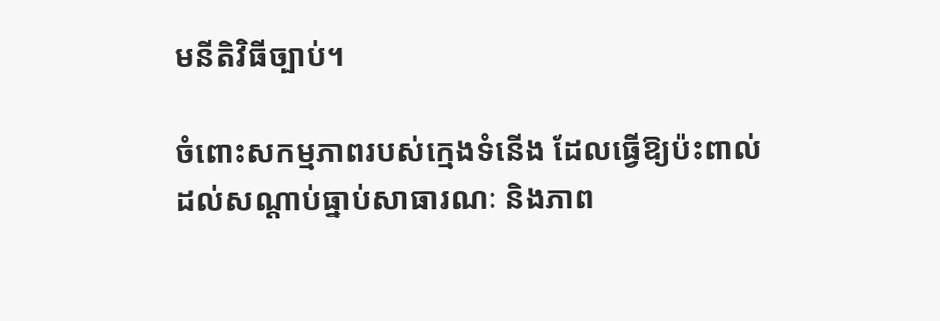មនីតិវិធីច្បាប់។

ចំពោះសកម្មភាពរបស់ក្មេងទំនើង ដែលធ្វើឱ្យប៉ះពាល់ដល់សណ្តាប់ធ្នាប់សាធារណៈ និងភាព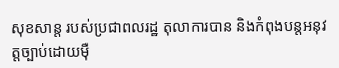សុខសាន្ត របស់ប្រជាពលរដ្ឋ តុលាការបាន និងកំពុងបន្តអនុវត្តច្បាប់ដោយម៉ឺ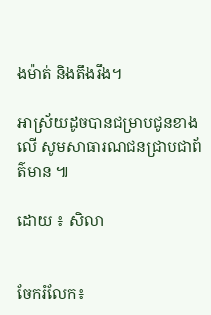ងម៉ាត់ និងតឹងរឹង។

អាស្រ័យដូចបានជម្រាបជូនខាងលើ សូមសាធារណជនជ្រាបជាព័ត៌មាន ៕

ដោយ ៖ សិលា


ចែករំលែក៖